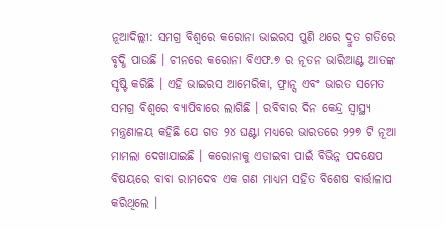ନୂଆଦିଲ୍ଲୀ: ସମଗ୍ର ବିଶ୍ୱରେ କରୋନା ଭାଇରସ ପୁଣି ଥରେ ଦ୍ରୁତ ଗତିରେ ବୃଦ୍ଧି ପାଉଛି । ଚୀନରେ କରୋନା ବିଏଫ.୭ ର ନୂତନ ଭାରିଆଣ୍ଟ ଆତଙ୍କ ସୃଷ୍ଟି କରିଛି । ଏହି ଭାଇରସ ଆମେରିକା, ଫ୍ରାନ୍ସ ଏବଂ ଭାରତ ସମେତ ସମଗ୍ର ବିଶ୍ୱରେ ବ୍ୟାପିବାରେ ଲାଗିଛି । ରବିବାର ଦିନ କେନ୍ଦ୍ର ସ୍ୱାସ୍ଥ୍ୟ ମନ୍ତ୍ରଣାଳୟ କହିଛି ଯେ ଗତ ୨୪ ଘଣ୍ଟା ମଧ୍ୟରେ ଭାରତରେ ୨୨୭ ଟି ନୂଆ ମାମଲା ଦେଖାଯାଇଛି । କରୋନାକୁ ଏଡାଇବା ପାଇଁ ବିଭିନ୍ନ ପଦକ୍ଷେପ ବିଷୟରେ ବାବା ରାମଦେବ ଏକ ଗଣ ମାଧ୍ୟମ ସହିତ ବିଶେଷ ବାର୍ତ୍ତାଳାପ କରିଥିଲେ ।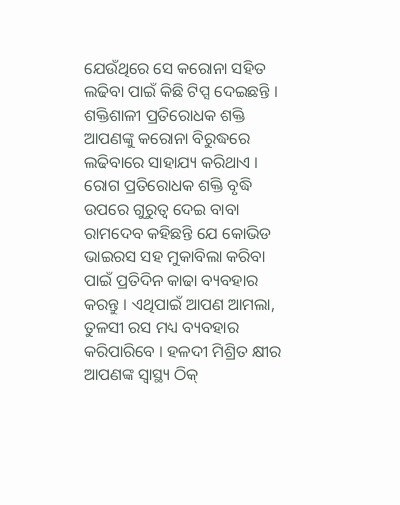ଯେଉଁଥିରେ ସେ କରୋନା ସହିତ ଲଢିବା ପାଇଁ କିଛି ଟିପ୍ସ ଦେଇଛନ୍ତି ।
ଶକ୍ତିଶାଳୀ ପ୍ରତିରୋଧକ ଶକ୍ତି ଆପଣଙ୍କୁ କରୋନା ବିରୁଦ୍ଧରେ ଲଢିବାରେ ସାହାଯ୍ୟ କରିଥାଏ । ରୋଗ ପ୍ରତିରୋଧକ ଶକ୍ତି ବୃଦ୍ଧି ଉପରେ ଗୁରୁତ୍ୱ ଦେଇ ବାବା ରାମଦେବ କହିଛନ୍ତି ଯେ କୋଭିଡ ଭାଇରସ ସହ ମୁକାବିଲା କରିବା ପାଇଁ ପ୍ରତିଦିନ କାଢା ବ୍ୟବହାର କରନ୍ତୁ । ଏଥିପାଇଁ ଆପଣ ଆମଲା, ତୁଳସୀ ରସ ମଧ୍ୟ ବ୍ୟବହାର କରିପାରିବେ । ହଳଦୀ ମିଶ୍ରିତ କ୍ଷୀର ଆପଣଙ୍କ ସ୍ୱାସ୍ଥ୍ୟ ଠିକ୍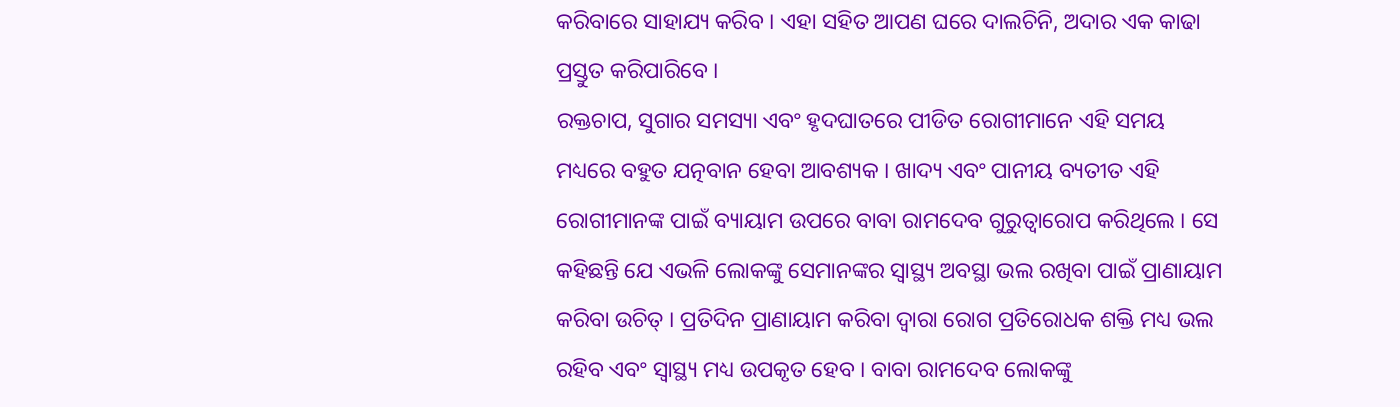କରିବାରେ ସାହାଯ୍ୟ କରିବ । ଏହା ସହିତ ଆପଣ ଘରେ ଦାଲଚିନି, ଅଦାର ଏକ କାଢା ପ୍ରସ୍ତୁତ କରିପାରିବେ ।
ରକ୍ତଚାପ, ସୁଗାର ସମସ୍ୟା ଏବଂ ହୃଦଘାତରେ ପୀଡିତ ରୋଗୀମାନେ ଏହି ସମୟ ମଧ୍ୟରେ ବହୁତ ଯତ୍ନବାନ ହେବା ଆବଶ୍ୟକ । ଖାଦ୍ୟ ଏବଂ ପାନୀୟ ବ୍ୟତୀତ ଏହି ରୋଗୀମାନଙ୍କ ପାଇଁ ବ୍ୟାୟାମ ଉପରେ ବାବା ରାମଦେବ ଗୁରୁତ୍ୱାରୋପ କରିଥିଲେ । ସେ କହିଛନ୍ତି ଯେ ଏଭଳି ଲୋକଙ୍କୁ ସେମାନଙ୍କର ସ୍ୱାସ୍ଥ୍ୟ ଅବସ୍ଥା ଭଲ ରଖିବା ପାଇଁ ପ୍ରାଣାୟାମ କରିବା ଉଚିତ୍ । ପ୍ରତିଦିନ ପ୍ରାଣାୟାମ କରିବା ଦ୍ୱାରା ରୋଗ ପ୍ରତିରୋଧକ ଶକ୍ତି ମଧ୍ୟ ଭଲ ରହିବ ଏବଂ ସ୍ୱାସ୍ଥ୍ୟ ମଧ୍ୟ ଉପକୃତ ହେବ । ବାବା ରାମଦେବ ଲୋକଙ୍କୁ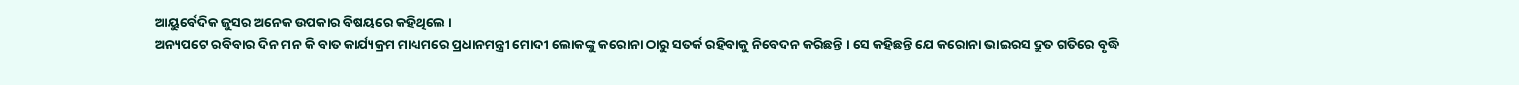ଆୟୁର୍ବେଦିକ ଜୁସର ଅନେକ ଉପକାର ବିଷୟରେ କହିଥିଲେ ।
ଅନ୍ୟପଟେ ରବିବାର ଦିନ ମନ କି ବାତ କାର୍ଯ୍ୟକ୍ରମ ମାଧ୍ୟମରେ ପ୍ରଧାନମନ୍ତ୍ରୀ ମୋଦୀ ଲୋକଙ୍କୁ କରୋନା ଠାରୁ ସତର୍କ ରହିବାକୁ ନିବେଦନ କରିଛନ୍ତି । ସେ କହିଛନ୍ତି ଯେ କରୋନା ଭାଇରସ ଦ୍ରୁତ ଗତିରେ ବୃଦ୍ଧି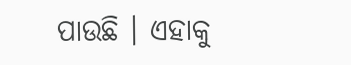ପାଉଛି । ଏହାକୁ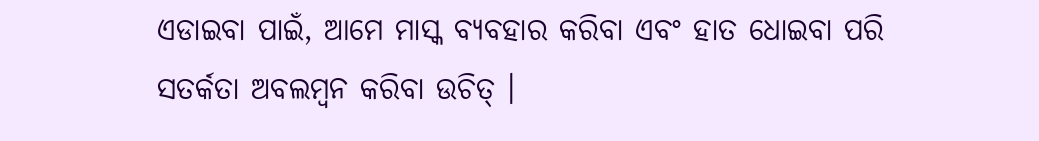ଏଡାଇବା ପାଇଁ, ଆମେ ମାସ୍କ ବ୍ୟବହାର କରିବା ଏବଂ ହାତ ଧୋଇବା ପରି ସତର୍କତା ଅବଲମ୍ବନ କରିବା ଉଚିତ୍ ।